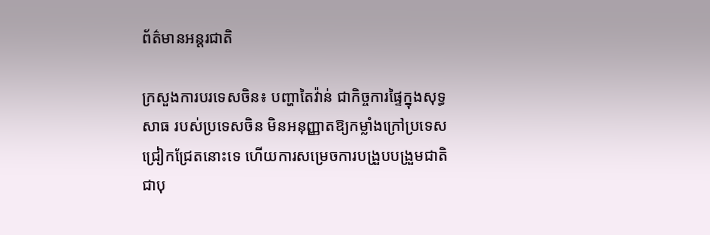ព័ត៌មានអន្តរជាតិ

ក្រសួងការបរទេសចិន៖ បញ្ហាតៃវ៉ាន់ ជាកិច្ចការផ្ទៃក្នុងសុទ្ធសាធ របស់ប្រទេសចិន មិនអនុញ្ញាតឱ្យកម្លាំងក្រៅប្រទេស ជ្រៀកជ្រែតនោះទេ ហើយការសម្រេចការបង្រួបបង្រួមជាតិ ជាបុ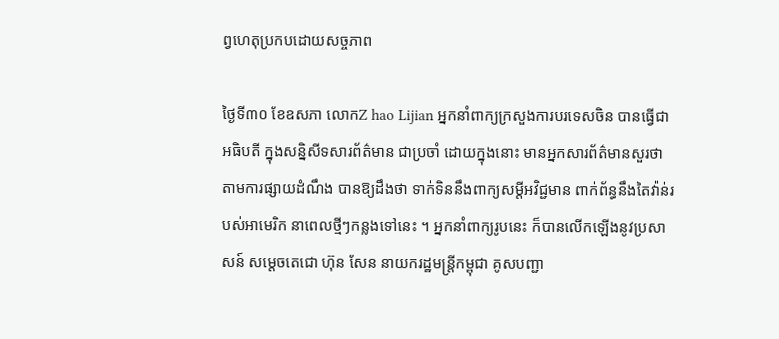ព្វហេតុប្រកបដោយសច្ចភាព

ថ្ងៃទី៣០ ខែឧសភា លោកZ hao Lijian អ្នកនាំពាក្យក្រសួងការបរទេសចិន បានធ្វើជាអធិបតី ក្នុងសន្និសីទសារព័ត៌មាន ជាប្រចាំ ដោយក្នុងនោះ មានអ្នកសារព័ត៌មានសួរថា តាមការផ្សាយដំណឹង បានឱ្យដឹងថា ទាក់ទិននឹងពាក្យសម្តីអវិជ្ជមាន ពាក់ព័ន្ធនឹងតៃវ៉ាន់របស់អាមេរិក នាពេលថ្មីៗកន្លងទៅនេះ ។ អ្នកនាំពាក្យរូបនេះ ក៏បានលើកឡើងនូវប្រសាសន៍ សម្តេចតេជោ ហ៊ុន សែន នាយករដ្ឋមន្ត្រីកម្ពុជា គូសបញ្ជា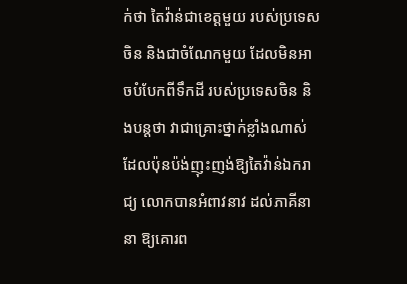ក់ថា តៃវ៉ាន់ជាខេត្តមួយ របស់ប្រទេសចិន និងជាចំណែកមួយ ដែលមិនអាចបំបែកពីទឹកដី របស់ប្រទេសចិន និងបន្តថា វាជាគ្រោះថ្នាក់ខ្លាំងណាស់ ដែលប៉ុនប៉ង់ញុះញង់ឱ្យតៃវ៉ាន់ឯករាជ្យ លោកបានអំពាវនាវ ដល់ភាគីនានា ឱ្យគោរព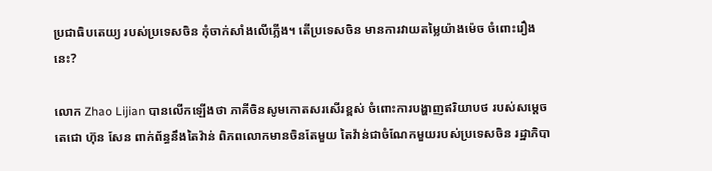ប្រជាធិបតេយ្យ របស់ប្រទេសចិន កុំចាក់សាំងលើភ្លើង។ តើប្រទេសចិន មានការវាយតម្លៃយ៉ាងម៉េច ចំពោះរឿងនេះ?

លោក Zhao Lijian បានលើកឡើងថា ភាគីចិនសូមកោតសរសើរខ្ពស់ ចំពោះការបង្ហាញឥរិយាបថ របស់សម្តេចតេជោ ហ៊ុន សែន ពាក់ព័ន្ធនឹងតៃវ៉ាន់ ពិភពលោកមានចិនតែមួយ តៃវ៉ាន់ជាចំណែកមួយរបស់ប្រទេសចិន រដ្ឋាភិបា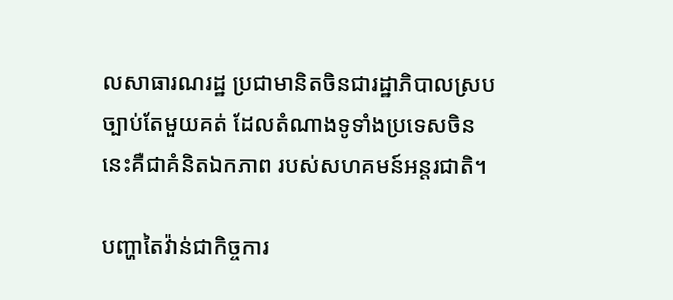លសាធារណរដ្ឋ ប្រជាមានិតចិនជារដ្ឋាភិបាលស្របច្បាប់តែមួយគត់ ដែលតំណាងទូទាំងប្រទេសចិន នេះគឺជាគំនិតឯកភាព របស់សហគមន៍អន្តរជាតិ។

បញ្ហាតៃវ៉ាន់ជាកិច្ចការ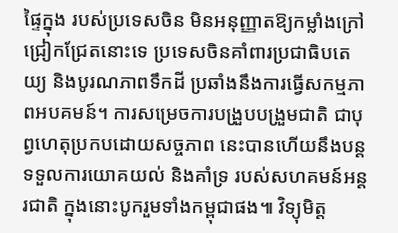ផ្ទៃក្នុង របស់ប្រទេសចិន មិនអនុញ្ញាតឱ្យកម្លាំងក្រៅជ្រៀកជ្រែតនោះទេ ប្រទេសចិនគាំពារប្រជាធិបតេយ្យ និងបូរណភាពទឹកដី ប្រឆាំងនឹងការធ្វើសកម្មភាពអបគមន៍។ ការសម្រេចការបង្រួបបង្រួមជាតិ ជាបុព្វហេតុប្រកបដោយសច្ចភាព នេះបានហើយនឹងបន្តទទួលការយោគយល់ និងគាំទ្រ របស់សហគមន៍អន្តរជាតិ ក្នុងនោះបូករួមទាំងកម្ពុជាផង៕ វិទ្យុមិត្ត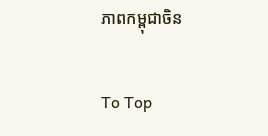ភាពកម្ពុជាចិន

To Top